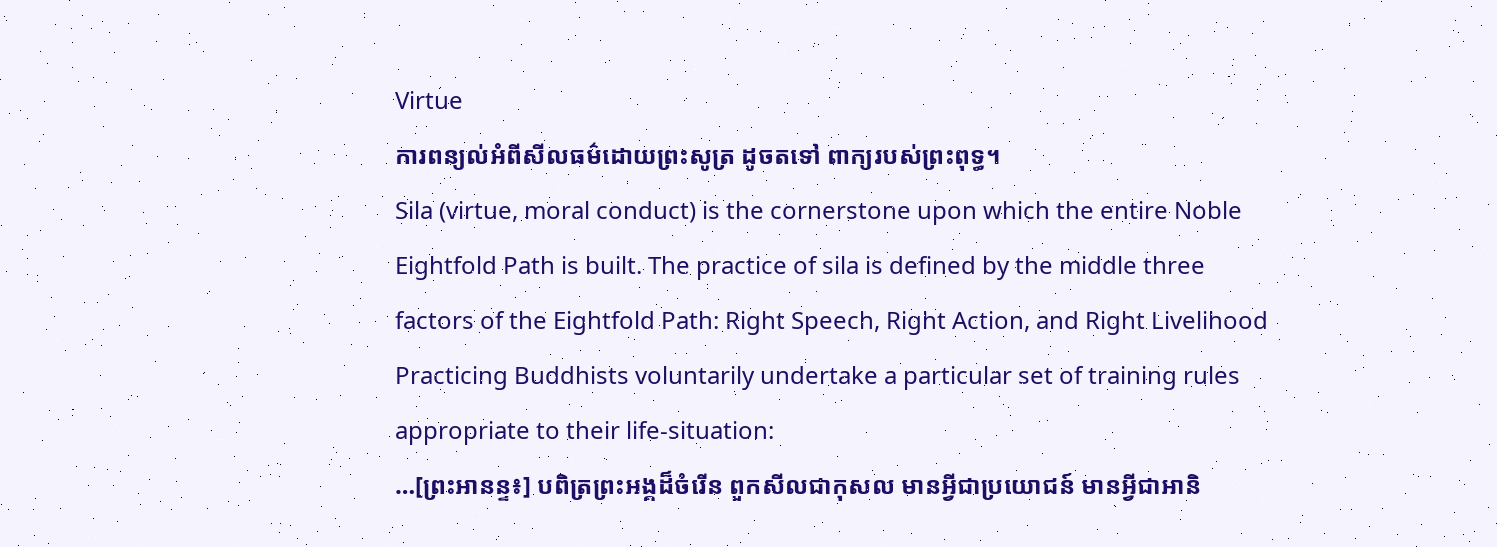Virtue
ការពន្យល់អំពីសីលធម៌ដោយព្រះសូត្រ ដូចតទៅ ពាក្យរបស់ព្រះពុទ្ធ។
Sila (virtue, moral conduct) is the cornerstone upon which the entire Noble Eightfold Path is built. The practice of sila is defined by the middle three factors of the Eightfold Path: Right Speech, Right Action, and Right Livelihood
Practicing Buddhists voluntarily undertake a particular set of training rules appropriate to their life-situation:
…[ព្រះអានន្ទ៖] បពិត្រព្រះអង្គដ៏ចំរើន ពួកសីលជាកុសល មានអ្វីជាប្រយោជន៍ មានអ្វីជាអានិ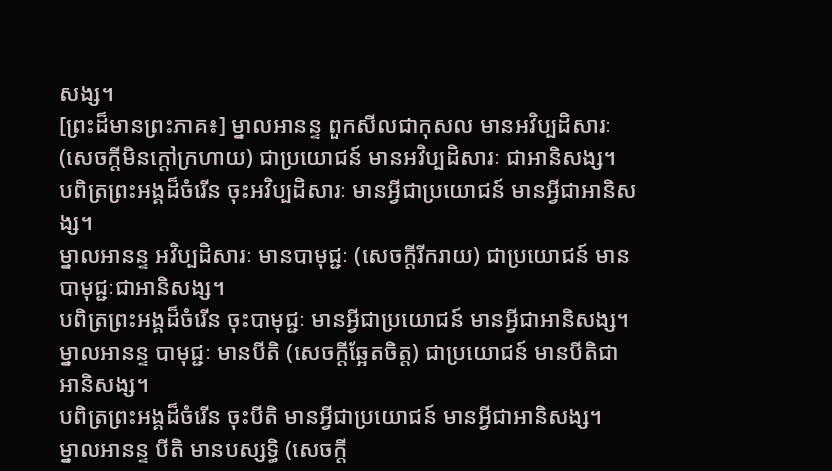សង្ស។
[ព្រះដ៏មានព្រះភាគ៖] ម្នាលអានន្ទ ពួកសីលជាកុសល មានអវិប្បដិសារៈ (សេចក្តីមិនក្តៅក្រហាយ) ជាប្រយោជន៍ មានអវិប្បដិសារៈ ជាអានិសង្ស។
បពិត្រព្រះអង្គដ៏ចំរើន ចុះអវិប្បដិសារៈ មានអ្វីជាប្រយោជន៍ មានអ្វីជាអានិសង្ស។
ម្នាលអានន្ទ អវិប្បដិសារៈ មានបាមុជ្ជៈ (សេចក្តីរីករាយ) ជាប្រយោជន៍ មានបាមុជ្ជៈជាអានិសង្ស។
បពិត្រព្រះអង្គដ៏ចំរើន ចុះបាមុជ្ជៈ មានអ្វីជាប្រយោជន៍ មានអ្វីជាអានិសង្ស។
ម្នាលអានន្ទ បាមុជ្ជៈ មានបីតិ (សេចក្តីឆ្អែតចិត្ត) ជាប្រយោជន៍ មានបីតិជាអានិសង្ស។
បពិត្រព្រះអង្គដ៏ចំរើន ចុះបីតិ មានអ្វីជាប្រយោជន៍ មានអ្វីជាអានិសង្ស។
ម្នាលអានន្ទ បីតិ មានបស្សទ្ធិ (សេចក្តី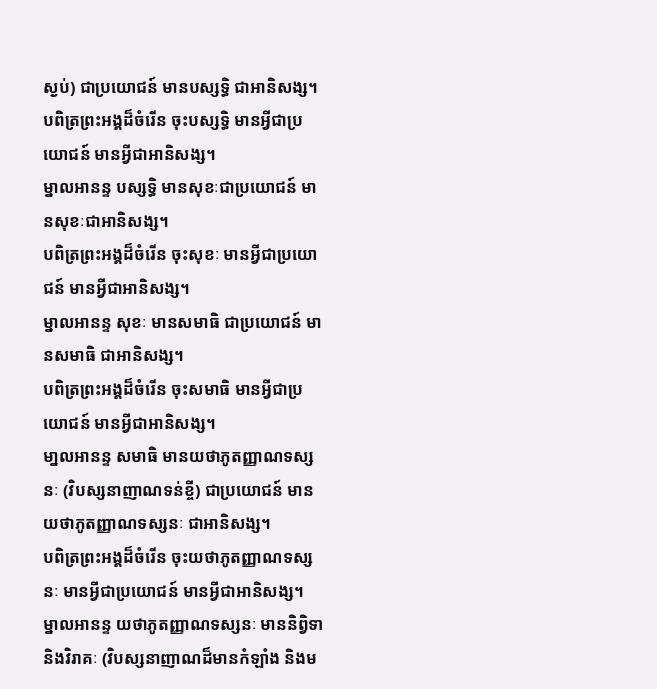ស្ងប់) ជាប្រយោជន៍ មានបស្សទ្ធិ ជាអានិសង្ស។
បពិត្រព្រះអង្គដ៏ចំរើន ចុះបស្សទ្ធិ មានអ្វីជាប្រយោជន៍ មានអ្វីជាអានិសង្ស។
ម្នាលអានន្ទ បស្សទិ្ធ មានសុខៈជាប្រយោជន៍ មានសុខៈជាអានិសង្ស។
បពិត្រព្រះអង្គដ៏ចំរើន ចុះសុខៈ មានអ្វីជាប្រយោជន៍ មានអ្វីជាអានិសង្ស។
ម្នាលអានន្ទ សុខៈ មានសមាធិ ជាប្រយោជន៍ មានសមាធិ ជាអានិសង្ស។
បពិត្រព្រះអង្គដ៏ចំរើន ចុះសមាធិ មានអ្វីជាប្រយោជន៍ មានអ្វីជាអានិសង្ស។
មា្នលអានន្ទ សមាធិ មានយថាភូតញ្ញាណទស្សនៈ (វិបស្សនាញាណទន់ខ្ចី) ជាប្រយោជន៍ មានយថាភូតញ្ញាណទស្សនៈ ជាអានិសង្ស។
បពិត្រព្រះអង្គដ៏ចំរើន ចុះយថាភូតញ្ញាណទស្សនៈ មានអ្វីជាប្រយោជន៍ មានអ្វីជាអានិសង្ស។
ម្នាលអានន្ទ យថាភូតញ្ញាណទស្សនៈ មាននិព្វិទា និងវិរាគៈ (វិបស្សនាញាណដ៏មានកំឡាំង និងម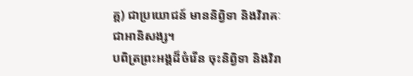គ្គ) ជាប្រយោជន៍ មាននិព្វិទា និងវិរាគៈ ជាអានិសង្ស។
បពិត្រព្រះអង្គដ៏ចំរើន ចុះនិព្វិទា និងវិរា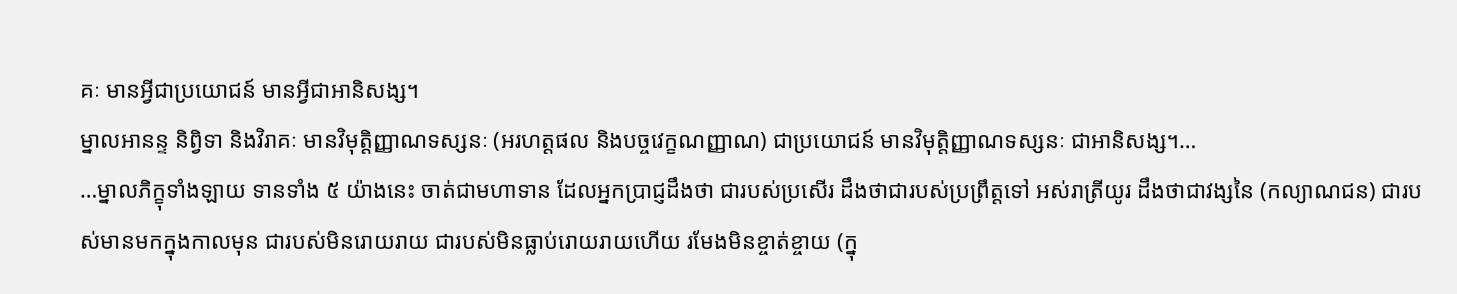គៈ មានអ្វីជាប្រយោជន៍ មានអ្វីជាអានិសង្ស។
ម្នាលអានន្ទ និព្វិទា និងវិរាគៈ មានវិមុត្តិញ្ញាណទស្សនៈ (អរហត្តផល និងបច្ចវេក្ខណញ្ញាណ) ជាប្រយោជន៍ មានវិមុត្តិញ្ញាណទស្សនៈ ជាអានិសង្ស។…
…ម្នាលភិក្ខុទាំងឡាយ ទានទាំង ៥ យ៉ាងនេះ ចាត់ជាមហាទាន ដែលអ្នកប្រាជ្ញដឹងថា ជារបស់ប្រសើរ ដឹងថាជារបស់ប្រព្រឹត្តទៅ អស់រាត្រីយូរ ដឹងថាជាវង្សនៃ (កល្យាណជន) ជារបស់មានមកក្នុងកាលមុន ជារបស់មិនរោយរាយ ជារបស់មិនធ្លាប់រោយរាយហើយ រមែងមិនខ្ចាត់ខ្ចាយ (ក្នុ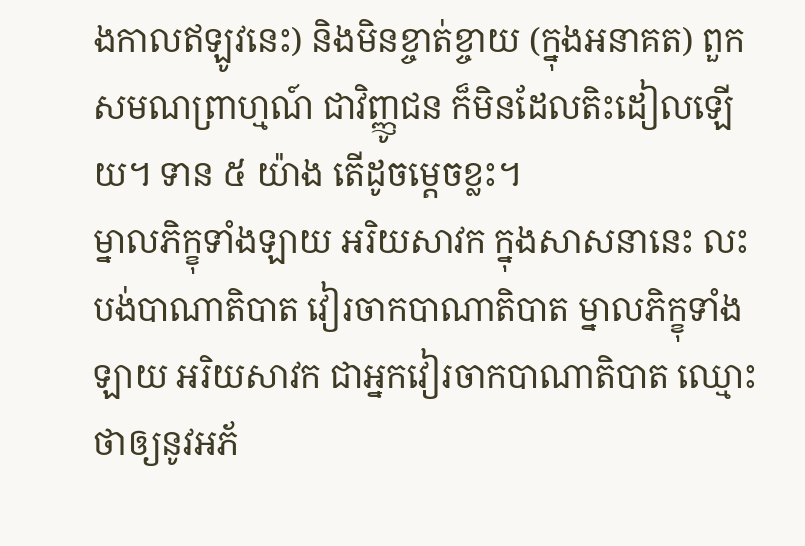ងកាលឥឡូវនេះ) និងមិនខ្ចាត់ខ្ចាយ (ក្នុងអនាគត) ពួកសមណព្រាហ្មណ៍ ជាវិញ្ញូជន ក៏មិនដែលតិះដៀលឡើយ។ ទាន ៥ យ៉ាង តើដូចម្តេចខ្លះ។
ម្នាលភិក្ខុទាំងឡាយ អរិយសាវក ក្នុងសាសនានេះ លះបង់បាណាតិបាត វៀរចាកបាណាតិបាត ម្នាលភិក្ខុទាំងឡាយ អរិយសាវក ជាអ្នកវៀរចាកបាណាតិបាត ឈ្មោះថាឲ្យនូវអភ័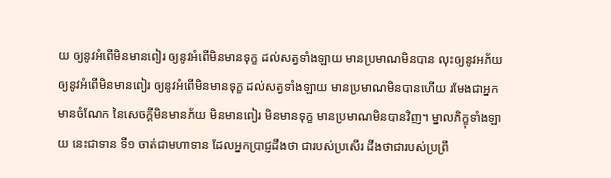យ ឲ្យនូវអំពើមិនមានពៀរ ឲ្យនូវអំពើមិនមានទុក្ខ ដល់សត្វទាំងឡាយ មានប្រមាណមិនបាន លុះឲ្យនូវអភ័យ ឲ្យនូវអំពើមិនមានពៀរ ឲ្យនូវអំពើមិនមានទុក្ខ ដល់សត្វទាំងឡាយ មានប្រមាណមិនបានហើយ រមែងជាអ្នកមានចំណែក នៃសេចក្តីមិនមានភ័យ មិនមានពៀរ មិនមានទុក្ខ មានប្រមាណមិនបានវិញ។ ម្នាលភិក្ខុទាំងឡាយ នេះជាទាន ទី១ ចាត់ជាមហាទាន ដែលអ្នកប្រាជ្ញដឹងថា ជារបស់ប្រសើរ ដឹងថាជារបស់ប្រព្រឹ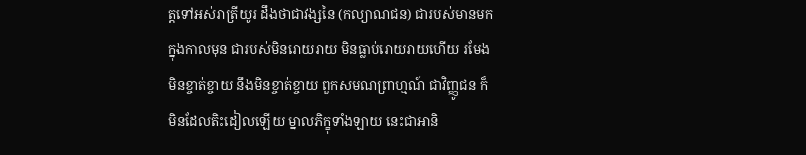ត្តទៅអស់រាត្រីយូរ ដឹងថាជាវង្សនៃ (កល្យាណជន) ជារបស់មានមកក្នុងកាលមុន ជារបស់មិនរោយរាយ មិនធ្លាប់រោយរាយហើយ រមែងមិនខ្ចាត់ខ្ចាយ នឹងមិនខ្ចាត់ខ្ចាយ ពួកសមណព្រាហ្មណ៍ ជាវិញ្ញូជន ក៏មិនដែលតិះដៀលឡើយ ម្នាលភិក្ខុទាំងឡាយ នេះជាអានិ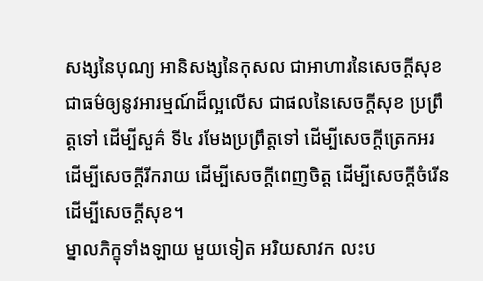សង្សនៃបុណ្យ អានិសង្សនៃកុសល ជាអាហារនៃសេចក្តីសុខ ជាធម៌ឲ្យនូវអារម្មណ៍ដ៏ល្អលើស ជាផលនៃសេចក្តីសុខ ប្រព្រឹត្តទៅ ដើម្បីសួគ៌ ទី៤ រមែងប្រព្រឹត្តទៅ ដើម្បីសេចក្តីត្រេកអរ ដើម្បីសេចក្តីរីករាយ ដើម្បីសេចក្តីពេញចិត្ត ដើម្បីសេចក្តីចំរើន ដើម្បីសេចក្តីសុខ។
ម្នាលភិក្ខុទាំងឡាយ មួយទៀត អរិយសាវក លះប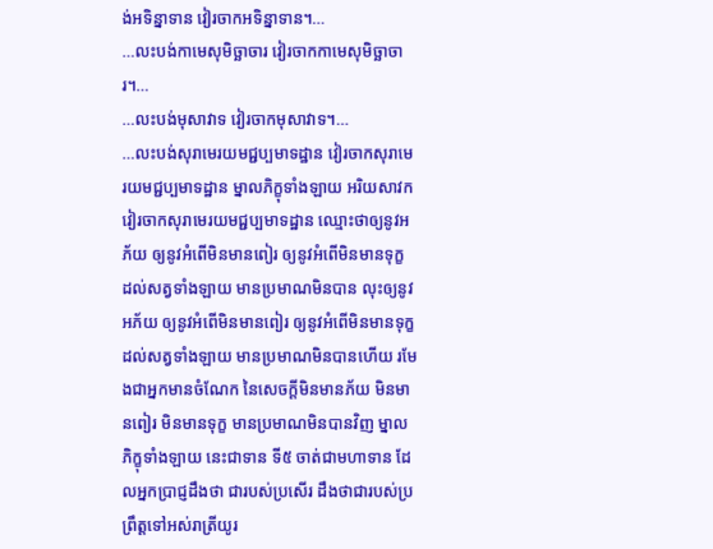ង់អទិន្នាទាន វៀរចាកអទិន្នាទាន។…
…លះបង់កាមេសុមិច្ឆាចារ វៀរចាកកាមេសុមិច្ឆាចារ។…
…លះបង់មុសាវាទ វៀរចាកមុសាវាទ។…
…លះបង់សុរាមេរយមជ្ជប្បមាទដ្ឋាន វៀរចាកសុរាមេរយមជ្ជប្បមាទដ្ឋាន ម្នាលភិក្ខុទាំងឡាយ អរិយសាវក វៀរចាកសុរាមេរយមជ្ជប្បមាទដ្ឋាន ឈ្មោះថាឲ្យនូវអភ័យ ឲ្យនូវអំពើមិនមានពៀរ ឲ្យនូវអំពើមិនមានទុក្ខ ដល់សត្វទាំងឡាយ មានប្រមាណមិនបាន លុះឲ្យនូវអភ័យ ឲ្យនូវអំពើមិនមានពៀរ ឲ្យនូវអំពើមិនមានទុក្ខ ដល់សត្វទាំងឡាយ មានប្រមាណមិនបានហើយ រមែងជាអ្នកមានចំណែក នៃសេចក្តីមិនមានភ័យ មិនមានពៀរ មិនមានទុក្ខ មានប្រមាណមិនបានវិញ ម្នាលភិក្ខុទាំងឡាយ នេះជាទាន ទី៥ ចាត់ជាមហាទាន ដែលអ្នកប្រាជ្ញដឹងថា ជារបស់ប្រសើរ ដឹងថាជារបស់ប្រព្រឹត្តទៅអស់រាត្រីយូរ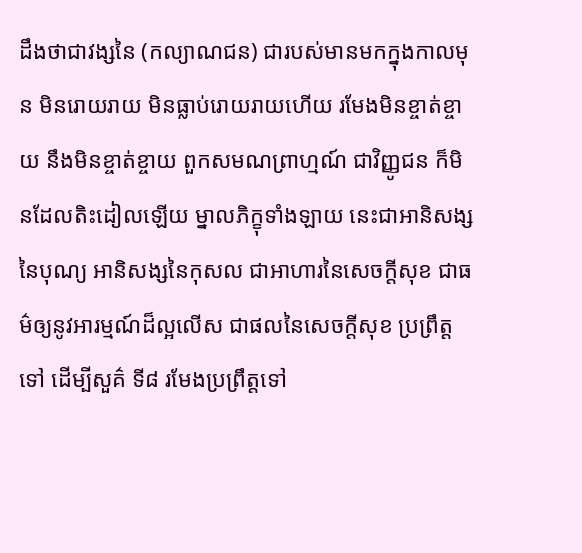ដឹងថាជាវង្សនៃ (កល្យាណជន) ជារបស់មានមកក្នុងកាលមុន មិនរោយរាយ មិនធ្លាប់រោយរាយហើយ រមែងមិនខ្ចាត់ខ្ចាយ នឹងមិនខ្ចាត់ខ្ចាយ ពួកសមណព្រាហ្មណ៍ ជាវិញ្ញូជន ក៏មិនដែលតិះដៀលឡើយ ម្នាលភិក្ខុទាំងឡាយ នេះជាអានិសង្សនៃបុណ្យ អានិសង្សនៃកុសល ជាអាហារនៃសេចក្តីសុខ ជាធម៌ឲ្យនូវអារម្មណ៍ដ៏ល្អលើស ជាផលនៃសេចក្តីសុខ ប្រព្រឹត្តទៅ ដើម្បីសួគ៌ ទី៨ រមែងប្រព្រឹត្តទៅ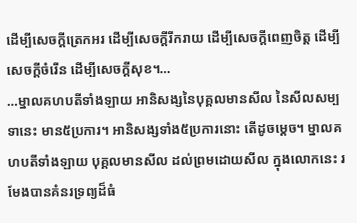ដើម្បីសេចក្តីត្រេកអរ ដើម្បីសេចក្តីរីករាយ ដើម្បីសេចក្តីពេញចិត្ត ដើម្បីសេចក្តីចំរើន ដើម្បីសេចក្តីសុខ។…
…ម្នាលគហបតីទាំងឡាយ អានិសង្សនៃបុគ្គលមានសីល នៃសីលសម្បទានេះ មាន៥ប្រការ។ អានិសង្សទាំង៥ប្រការនោះ តើដូចម្តេច។ ម្នាលគហបតីទាំងឡាយ បុគ្គលមានសីល ដល់ព្រមដោយសីល ក្នុងលោកនេះ រមែងបានគំនរទ្រព្យដ៏ធំ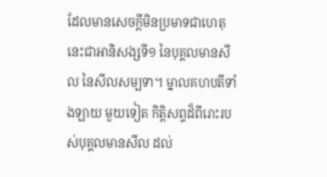ដែលមានសេចក្តីមិនប្រមាទជាហេតុ នេះជាអានិសង្សទី១ នៃបុគ្គលមានសីល នៃសីលសម្បទា។ ម្នាលគហបតីទាំងឡាយ មួយទៀត កិត្តិសព្ទដ៏ពីរោះរបស់បុគ្គលមានសីល ដល់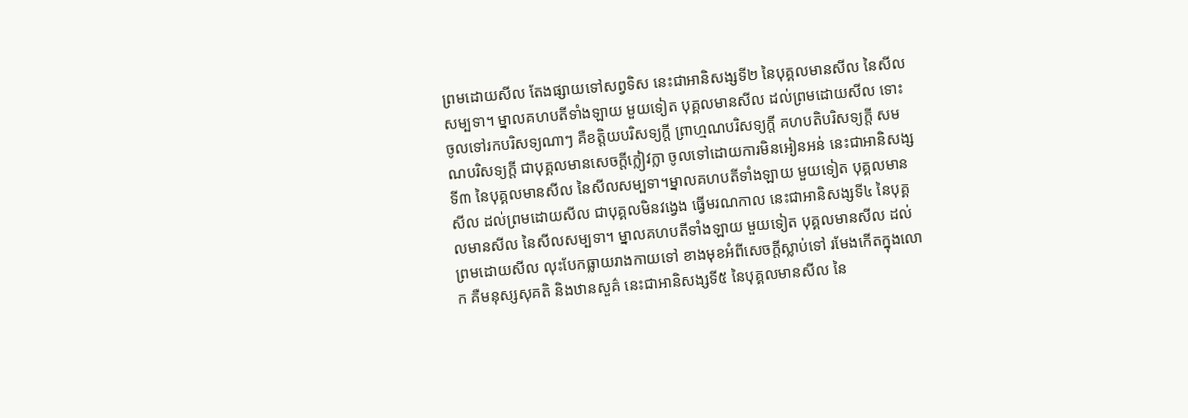ព្រមដោយសីល តែងផ្សាយទៅសព្វទិស នេះជាអានិសង្សទី២ នៃបុគ្គលមានសីល នៃសីលសម្បទា។ ម្នាលគហបតីទាំងឡាយ មួយទៀត បុគ្គលមានសីល ដល់ព្រមដោយសីល ទោះចូលទៅរកបរិសទ្យណាៗ គឺខត្តិយបរិសទ្យក្តី ព្រាហ្មណបរិសទ្យក្តី គហបតិបរិសទ្យក្តី សមណបរិសទ្យក្តី ជាបុគ្គលមានសេចក្តីក្លៀវក្លា ចូលទៅដោយការមិនអៀនអន់ នេះជាអានិសង្សទី៣ នៃបុគ្គលមានសីល នៃសីលសម្បទា។ម្នាលគហបតីទាំងឡាយ មួយទៀត បុគ្គលមានសីល ដល់ព្រមដោយសីល ជាបុគ្គលមិនវង្វេង ធ្វើមរណកាល នេះជាអានិសង្សទី៤ នៃបុគ្គលមានសីល នៃសីលសម្បទា។ ម្នាលគហបតីទាំងឡាយ មួយទៀត បុគ្គលមានសីល ដល់ព្រមដោយសីល លុះបែកធ្លាយរាងកាយទៅ ខាងមុខអំពីសេចក្តីស្លាប់ទៅ រមែងកើតក្នុងលោក គឺមនុស្សសុគតិ និងឋានសួគ៌ នេះជាអានិសង្សទី៥ នៃបុគ្គលមានសីល នៃ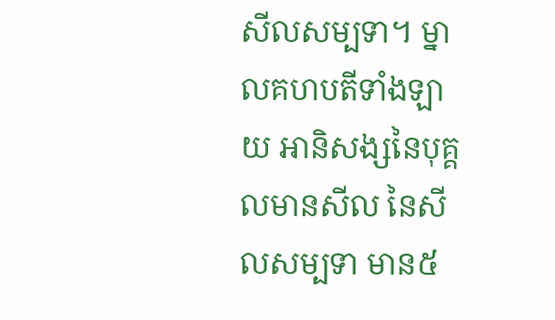សីលសម្បទា។ ម្នាលគហបតីទាំងឡាយ អានិសង្សនៃបុគ្គលមានសីល នៃសីលសម្បទា មាន៥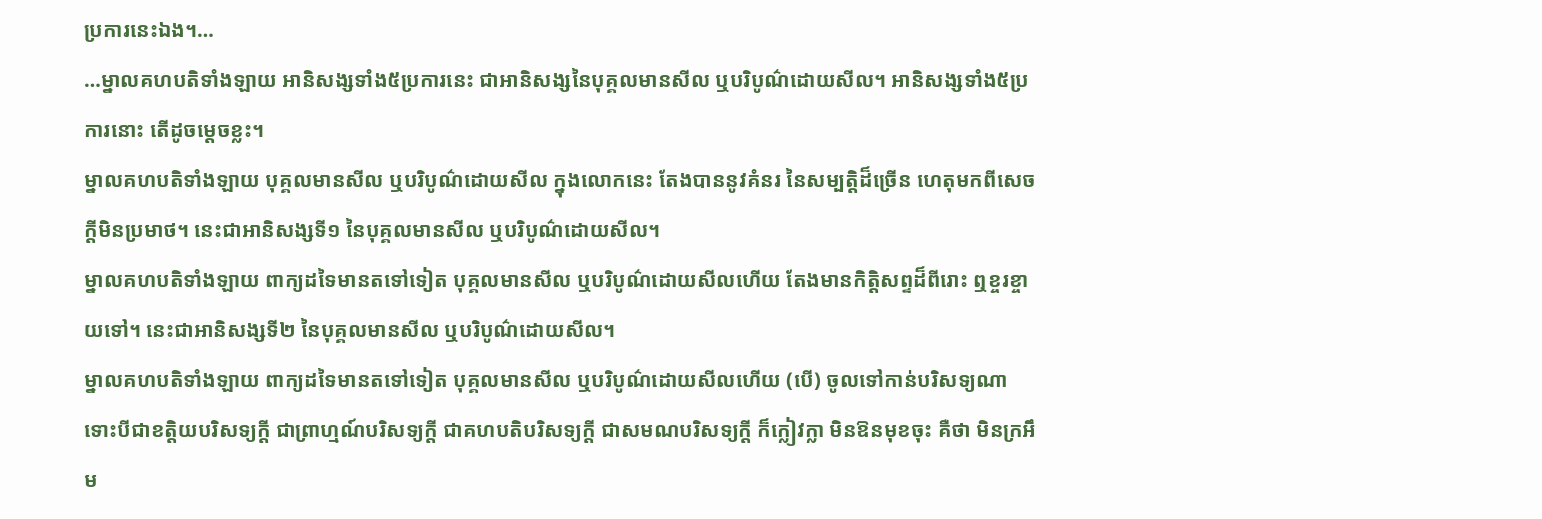ប្រការនេះឯង។…
…ម្នាលគហបតិទាំងឡាយ អានិសង្សទាំង៥ប្រការនេះ ជាអានិសង្សនៃបុគ្គលមានសីល ឬបរិបូណ៌ដោយសីល។ អានិសង្សទាំង៥ប្រការនោះ តើដូចម្តេចខ្លះ។
ម្នាលគហបតិទាំងឡាយ បុគ្គលមានសីល ឬបរិបូណ៌ដោយសីល ក្នុងលោកនេះ តែងបាននូវគំនរ នៃសម្បត្តិដ៏ច្រើន ហេតុមកពីសេចក្តីមិនប្រមាថ។ នេះជាអានិសង្សទី១ នៃបុគ្គលមានសីល ឬបរិបូណ៌ដោយសីល។
ម្នាលគហបតិទាំងឡាយ ពាក្យដទៃមានតទៅទៀត បុគ្គលមានសីល ឬបរិបូណ៌ដោយសីលហើយ តែងមានកិត្តិសព្ទដ៏ពីរោះ ឮខ្ចរខ្ចាយទៅ។ នេះជាអានិសង្សទី២ នៃបុគ្គលមានសីល ឬបរិបូណ៌ដោយសីល។
ម្នាលគហបតិទាំងឡាយ ពាក្យដទៃមានតទៅទៀត បុគ្គលមានសីល ឬបរិបូណ៌ដោយសីលហើយ (បើ) ចូលទៅកាន់បរិសទ្យណា ទោះបីជាខត្តិយបរិសទ្យក្តី ជាព្រាហ្មណ៍បរិសទ្យក្តី ជាគហបតិបរិសទ្យក្តី ជាសមណបរិសទ្យក្តី ក៏ក្លៀវក្លា មិនឱនមុខចុះ គឺថា មិនក្រអឹម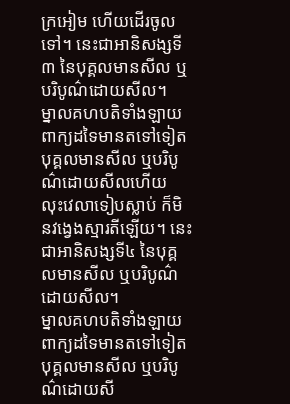ក្រអៀម ហើយដើរចូលទៅ។ នេះជាអានិសង្សទី៣ នៃបុគ្គលមានសីល ឬបរិបូណ៌ដោយសីល។
ម្នាលគហបតិទាំងឡាយ ពាក្យដទៃមានតទៅទៀត បុគ្គលមានសីល ឬបរិបូណ៌ដោយសីលហើយ លុះវេលាទៀបស្លាប់ ក៏មិនវង្វេងស្មារតីឡើយ។ នេះជាអានិសង្សទី៤ នៃបុគ្គលមានសីល ឬបរិបូណ៌ដោយសីល។
ម្នាលគហបតិទាំងឡាយ ពាក្យដទៃមានតទៅទៀត បុគ្គលមានសីល ឬបរិបូណ៌ដោយសី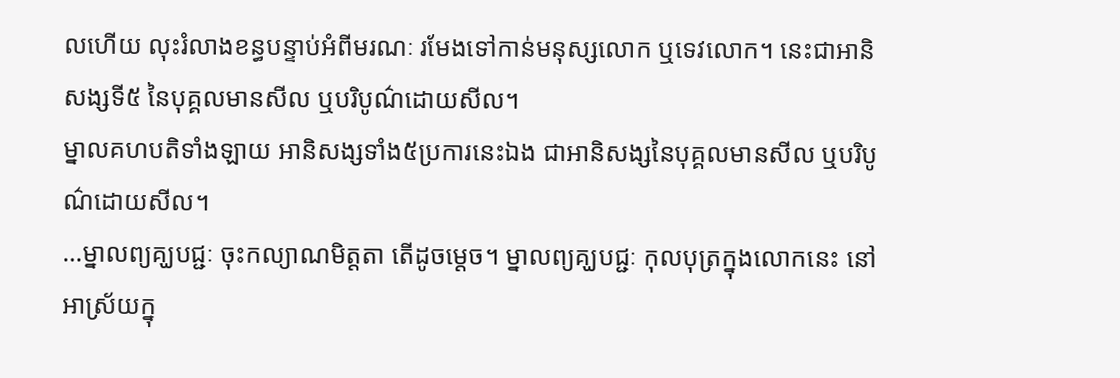លហើយ លុះរំលាងខន្ធបន្ទាប់អំពីមរណៈ រមែងទៅកាន់មនុស្សលោក ឬទេវលោក។ នេះជាអានិសង្សទី៥ នៃបុគ្គលមានសីល ឬបរិបូណ៌ដោយសីល។
ម្នាលគហបតិទាំងឡាយ អានិសង្សទាំង៥ប្រការនេះឯង ជាអានិសង្សនៃបុគ្គលមានសីល ឬបរិបូណ៌ដោយសីល។
…ម្នាលព្យគ្ឃបជ្ជៈ ចុះកល្យាណមិត្តតា តើដូចម្ដេច។ ម្នាលព្យគ្ឃបជ្ជៈ កុលបុត្រក្នុងលោកនេះ នៅអាស្រ័យក្នុ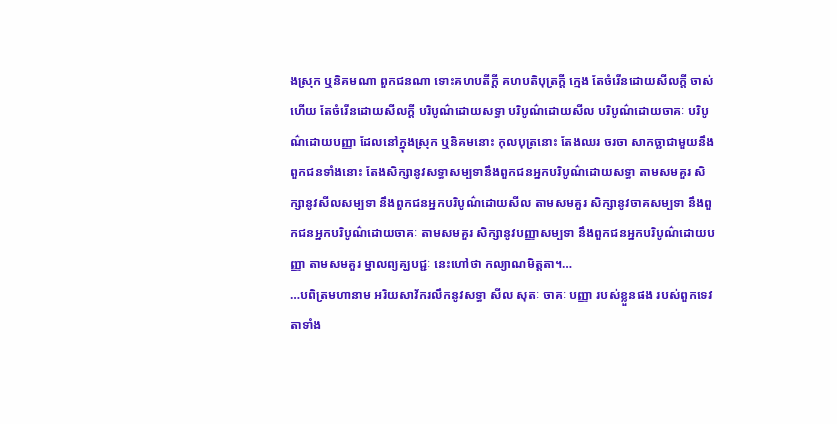ងស្រុក ឬនិគមណា ពួកជនណា ទោះគហបតីក្ដី គហបតិបុត្រក្ដី ក្មេង តែចំរើនដោយសីលក្ដី ចាស់ហើយ តែចំរើនដោយសីលក្ដី បរិបូណ៌ដោយសទ្ធា បរិបូណ៌ដោយសីល បរិបូណ៌ដោយចាគៈ បរិបូណ៌ដោយបញ្ញា ដែលនៅក្នុងស្រុក ឬនិគមនោះ កុលបុត្រនោះ តែងឈរ ចរចា សាកច្ឆាជាមួយនឹងពួកជនទាំងនោះ តែងសិក្សានូវសទ្ធាសម្បទានឹងពួកជនអ្នកបរិបូណ៌ដោយសទ្ធា តាមសមគួរ សិក្សានូវសីលសម្បទា នឹងពួកជនអ្នកបរិបូណ៌ដោយសីល តាមសមគួរ សិក្សានូវចាគសម្បទា នឹងពួកជនអ្នកបរិបូណ៌ដោយចាគៈ តាមសមគួរ សិក្សានូវបញ្ញាសម្បទា នឹងពួកជនអ្នកបរិបូណ៌ដោយបញ្ញា តាមសមគួរ ម្នាលព្យគ្ឃបជ្ជៈ នេះហៅថា កល្យាណមិត្តតា។…
…បពិត្រមហានាម អរិយសាវ័ករលឹកនូវសទ្ធា សីល សុតៈ ចាគៈ បញ្ញា របស់ខ្លួនផង របស់ពួកទេវតាទាំង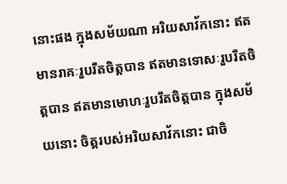នោះផង ក្នុងសម័យណា អរិយសាវ័កនោះ ឥតមានរាគៈរួបរឹតចិត្តបាន ឥតមានទោសៈរួបរឹតចិត្តបាន ឥតមានមោហៈរួបរឹតចិត្តបាន ក្នុងសម័យនោះ ចិត្តរបស់អរិយសាវ័កនោះ ជាចិ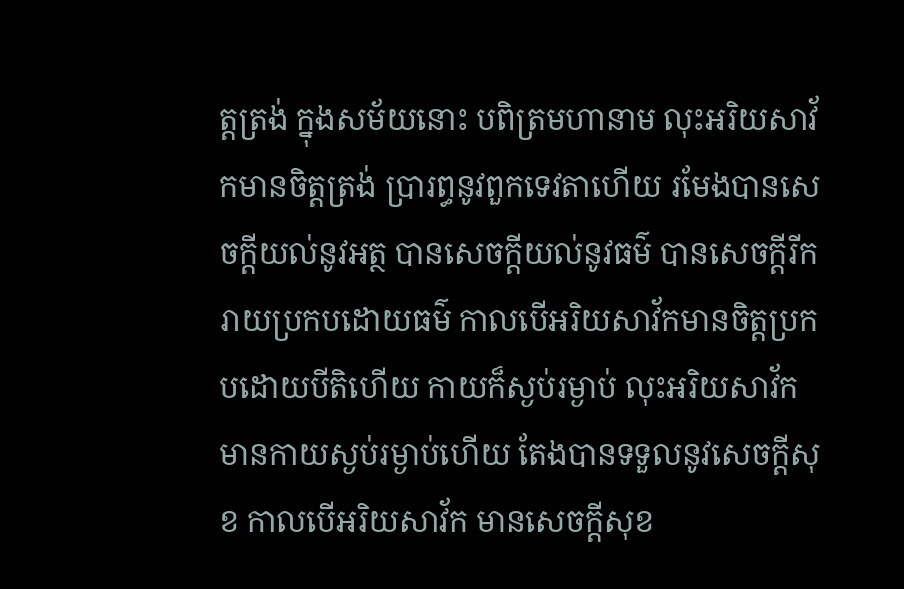ត្តត្រង់ ក្នុងសម័យនោះ បពិត្រមហានាម លុះអរិយសាវ័កមានចិត្តត្រង់ ប្រារព្ធនូវពួកទេវតាហើយ រមែងបានសេចក្តីយល់នូវអត្ថ បានសេចក្តីយល់នូវធម៌ បានសេចក្តីរីករាយប្រកបដោយធម៌ កាលបើអរិយសាវ័កមានចិត្តប្រកបដោយបីតិហើយ កាយក៏ស្ងប់រម្ងាប់ លុះអរិយសាវ័ក មានកាយស្ងប់រម្ងាប់ហើយ តែងបានទទួលនូវសេចក្តីសុខ កាលបើអរិយសាវ័ក មានសេចក្តីសុខ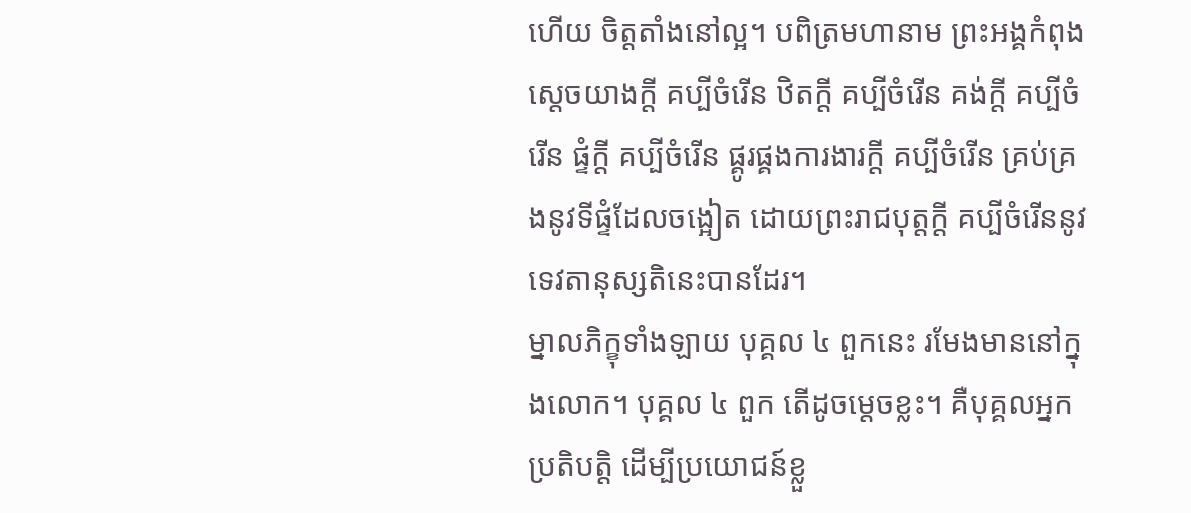ហើយ ចិត្តតាំងនៅល្អ។ បពិត្រមហានាម ព្រះអង្គកំពុងស្តេចយាងក្តី គប្បីចំរើន ឋិតក្តី គប្បីចំរើន គង់ក្តី គប្បីចំរើន ផ្ទំក្តី គប្បីចំរើន ផ្គូរផ្គងការងារក្តី គប្បីចំរើន គ្រប់គ្រងនូវទីផ្ទំដែលចង្អៀត ដោយព្រះរាជបុត្តក្តី គប្បីចំរើននូវទេវតានុស្សតិនេះបានដែរ។
ម្នាលភិក្ខុទាំងឡាយ បុគ្គល ៤ ពួកនេះ រមែងមាននៅក្នុងលោក។ បុគ្គល ៤ ពួក តើដូចម្តេចខ្លះ។ គឺបុគ្គលអ្នកប្រតិបត្តិ ដើម្បីប្រយោជន៍ខ្លួ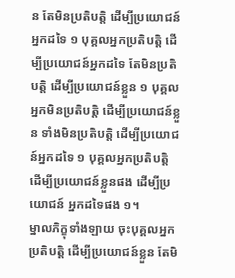ន តែមិនប្រតិបត្តិ ដើម្បីប្រយោជន៍អ្នកដទៃ ១ បុគ្គលអ្នកប្រតិបត្តិ ដើម្បីប្រយោជន៍អ្នកដទៃ តែមិនប្រតិបត្តិ ដើម្បីប្រយោជន៍ខ្លួន ១ បុគ្គល អ្នកមិនប្រតិបត្តិ ដើម្បីប្រយោជន៍ខ្លួន ទាំងមិនប្រតិបត្តិ ដើម្បីប្រយោជន៍អ្នកដទៃ ១ បុគ្គលអ្នកប្រតិបត្តិ ដើម្បីប្រយោជន៍ខ្លួនផង ដើម្បីប្រយោជន៍ អ្នកដទៃផង ១។
ម្នាលភិក្ខុទាំងឡាយ ចុះបុគ្គលអ្នកប្រតិបត្តិ ដើម្បីប្រយោជន៍ខ្លួន តែមិ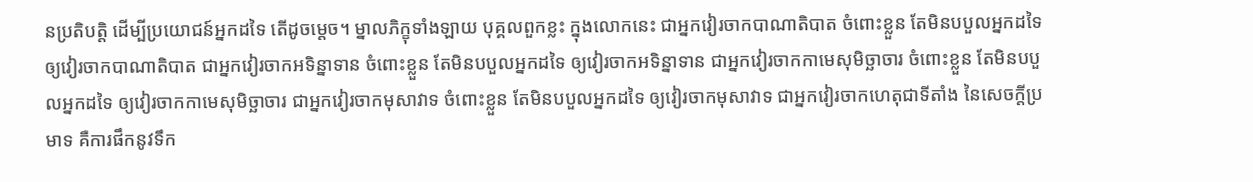នប្រតិបត្តិ ដើម្បីប្រយោជន៍អ្នកដទៃ តើដូចម្តេច។ ម្នាលភិក្ខុទាំងឡាយ បុគ្គលពួកខ្លះ ក្នុងលោកនេះ ជាអ្នកវៀរចាកបាណាតិបាត ចំពោះខ្លួន តែមិនបបួលអ្នកដទៃ ឲ្យវៀរចាកបាណាតិបាត ជាអ្នកវៀរចាកអទិន្នាទាន ចំពោះខ្លួន តែមិនបបួលអ្នកដទៃ ឲ្យវៀរចាកអទិន្នាទាន ជាអ្នកវៀរចាកកាមេសុមិច្ឆាចារ ចំពោះខ្លួន តែមិនបបួលអ្នកដទៃ ឲ្យវៀរចាកកាមេសុមិច្ឆាចារ ជាអ្នកវៀរចាកមុសាវាទ ចំពោះខ្លួន តែមិនបបួលអ្នកដទៃ ឲ្យវៀរចាកមុសាវាទ ជាអ្នកវៀរចាកហេតុជាទីតាំង នៃសេចក្តីប្រមាទ គឺការផឹកនូវទឹក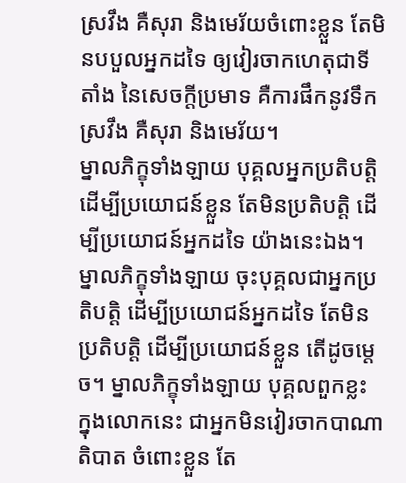ស្រវឹង គឺសុរា និងមេរ័យចំពោះខ្លួន តែមិនបបួលអ្នកដទៃ ឲ្យវៀរចាកហេតុជាទីតាំង នៃសេចក្តីប្រមាទ គឺការផឹកនូវទឹកស្រវឹង គឺសុរា និងមេរ័យ។
ម្នាលភិក្ខុទាំងឡាយ បុគ្គលអ្នកប្រតិបត្តិ ដើម្បីប្រយោជន៍ខ្លួន តែមិនប្រតិបត្តិ ដើម្បីប្រយោជន៍អ្នកដទៃ យ៉ាងនេះឯង។ ម្នាលភិក្ខុទាំងឡាយ ចុះបុគ្គលជាអ្នកប្រតិបត្តិ ដើម្បីប្រយោជន៍អ្នកដទៃ តែមិនប្រតិបត្តិ ដើម្បីប្រយោជន៍ខ្លួន តើដូចម្តេច។ ម្នាលភិក្ខុទាំងឡាយ បុគ្គលពួកខ្លះ ក្នុងលោកនេះ ជាអ្នកមិនវៀរចាកបាណាតិបាត ចំពោះខ្លួន តែ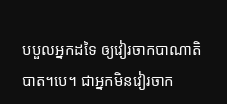បបួលអ្នកដទៃ ឲ្យវៀរចាកបាណាតិបាត។បេ។ ជាអ្នកមិនវៀរចាក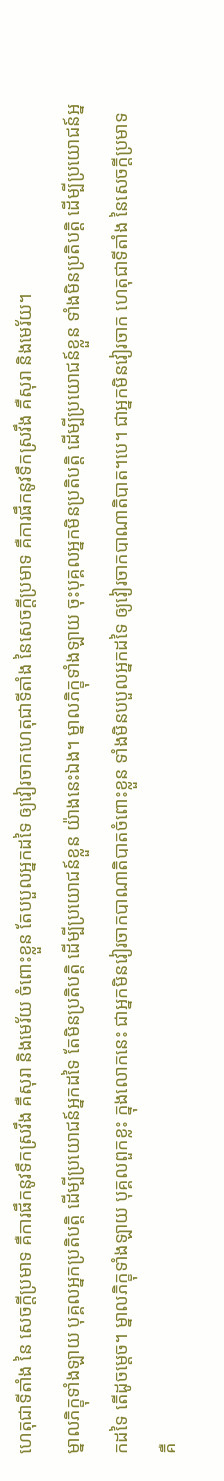ហេតុជាទីតាំង នៃ សេចក្តីប្រមាទ គឺការផឹកនូវទឹកស្រវឹង គឺសុរា និងមេរ័យ ចំពោះខ្លួន តែបបួលអ្នកដទៃ ឲ្យវៀរចាកហេតុជាទីតាំង នៃសេចក្តីប្រមាទ គឺការផឹកនូវទឹកស្រវឹង គឺសុរា និងមេរ័យ។
ម្នាលភិក្ខុទាំងឡាយ បុគ្គលអ្នកប្រតិបត្តិ ដើម្បីប្រយោជន៍អ្នកដទៃ តែមិនប្រតិបត្តិ ដើម្បីប្រយោជន៍ខ្លួន យ៉ាងនេះឯង។ ម្នាលភិក្ខុទាំងឡាយ ចុះបុគ្គលអ្នកមិនប្រតិបត្តិ ដើម្បីប្រយោជន៍ខ្លួន ទាំងមិនប្រតិបត្តិ ដើម្បីប្រយោជន៍អ្នកដទៃ តើដូចម្តេច។ ម្នាលភិក្ខុទាំងឡាយ បុគ្គលពួកខ្លះ ក្នុងលោកនេះ ជាអ្នកមិនវៀរចាកបាណាតិបាតចំពោះខ្លួន ទាំងមិនបបួលអ្នកដទៃ ឲ្យវៀរចាកបាណាតិបាត។បេ។ ជាអ្នកមិនវៀរចាក ហេតុជាទីតាំង នៃសេចក្តីប្រមាទ គឺ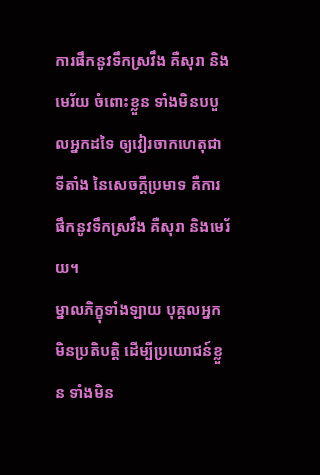ការផឹកនូវទឹកស្រវឹង គឺសុរា និងមេរ័យ ចំពោះខ្លួន ទាំងមិនបបួលអ្នកដទៃ ឲ្យវៀរចាកហេតុជាទីតាំង នៃសេចក្តីប្រមាទ គឺការផឹកនូវទឹកស្រវឹង គឺសុរា និងមេរ័យ។
ម្នាលភិក្ខុទាំងឡាយ បុគ្គលអ្នកមិនប្រតិបត្តិ ដើម្បីប្រយោជន៍ខ្លួន ទាំងមិន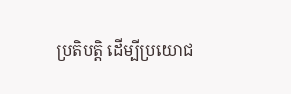ប្រតិបត្តិ ដើម្បីប្រយោជ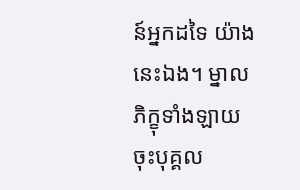ន៍អ្នកដទៃ យ៉ាងនេះឯង។ ម្នាលភិក្ខុទាំងឡាយ ចុះបុគ្គល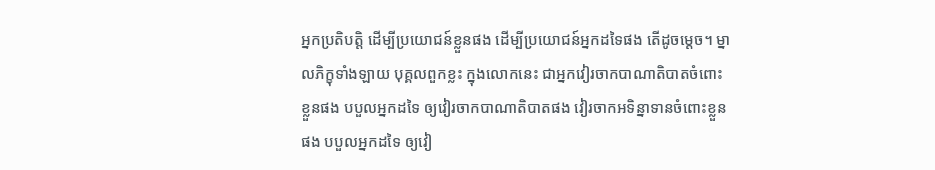អ្នកប្រតិបត្តិ ដើម្បីប្រយោជន៍ខ្លួនផង ដើម្បីប្រយោជន៍អ្នកដទៃផង តើដូចម្តេច។ ម្នាលភិក្ខុទាំងឡាយ បុគ្គលពួកខ្លះ ក្នុងលោកនេះ ជាអ្នកវៀរចាកបាណាតិបាតចំពោះខ្លួនផង បបួលអ្នកដទៃ ឲ្យវៀរចាកបាណាតិបាតផង វៀរចាកអទិន្នាទានចំពោះខ្លួនផង បបួលអ្នកដទៃ ឲ្យវៀ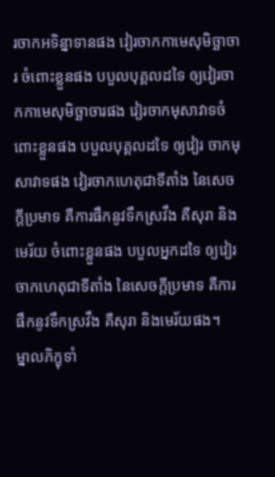រចាកអទិន្នាទានផង វៀរចាកកាមេសុមិច្ឆាចារ ចំពោះខ្លួនផង បបួលបុគ្គលដទៃ ឲ្យវៀរចាកកាមេសុមិច្ឆាចារផង វៀរចាកមុសាវាទចំពោះខ្លួនផង បបួលបុគ្គលដទៃ ឲ្យវៀរ ចាកមុសាវាទផង វៀរចាកហេតុជាទីតាំង នៃសេចក្តីប្រមាទ គឺការផឹកនូវទឹកស្រវឹង គឺសុរា និងមេរ័យ ចំពោះខ្លួនផង បបួលអ្នកដទៃ ឲ្យវៀរចាកហេតុជាទីតាំង នៃសេចក្តីប្រមាទ គឺការផឹកនូវទឹកស្រវឹង គឺសុរា និងមេរ័យផង។
ម្នាលភិក្ខុទាំ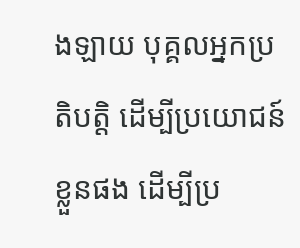ងឡាយ បុគ្គលអ្នកប្រតិបត្តិ ដើម្បីប្រយោជន៍ខ្លួនផង ដើម្បីប្រ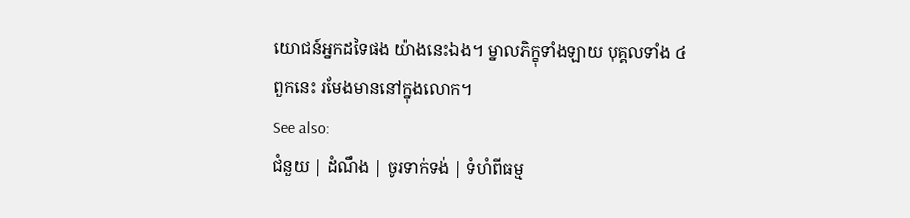យោជន៍អ្នកដទៃផង យ៉ាងនេះឯង។ ម្នាលភិក្ខុទាំងឡាយ បុគ្គលទាំង ៤ ពួកនេះ រមែងមាននៅក្នុងលោក។
See also:
ជំនួយ | ដំណឹង | ចូរទាក់ទង់ | ទំហំពីធម្ម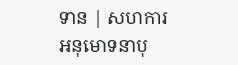ទាន | សហការ
អនុមោទនាបុ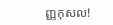ញ្ញកុសល!